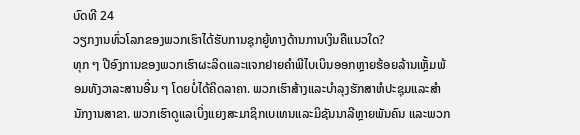ບົດທີ 24
ວຽກງານທົ່ວໂລກຂອງພວກເຮົາໄດ້ຮັບການຊຸກຍູ້ທາງດ້ານການເງິນຄືແນວໃດ?
ທຸກ ໆ ປີອົງການຂອງພວກເຮົາຜະລິດແລະແຈກຢາຍຄຳພີໄບເບິນອອກຫຼາຍຮ້ອຍລ້ານເຫຼັ້ມພ້ອມທັງວາລະສານອື່ນ ໆ ໂດຍບໍ່ໄດ້ຄິດລາຄາ. ພວກເຮົາສ້າງແລະບຳລຸງຮັກສາຫໍປະຊຸມແລະສຳນັກງານສາຂາ. ພວກເຮົາດູແລເບິ່ງແຍງສະມາຊິກເບເທນແລະມິຊັນນາລີຫຼາຍພັນຄົນ ແລະພວກ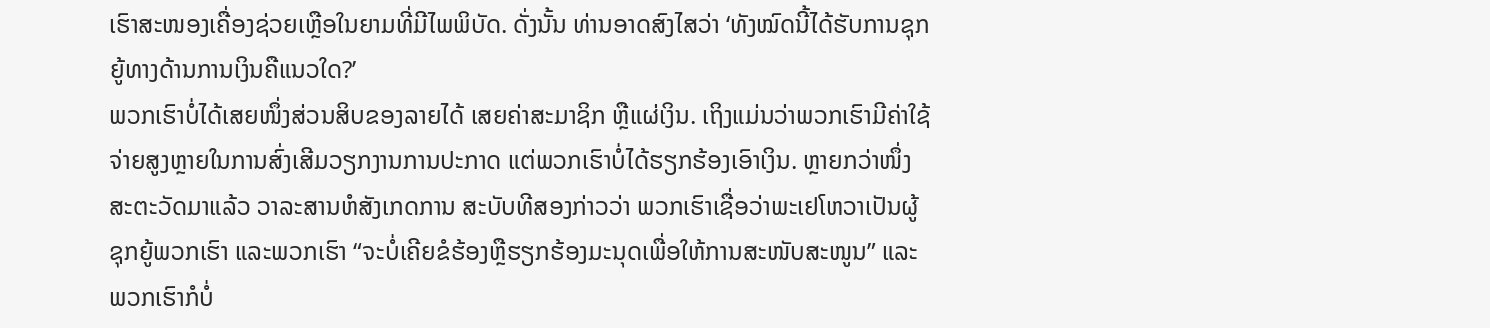ເຮົາສະໜອງເຄື່ອງຊ່ວຍເຫຼືອໃນຍາມທີ່ມີໄພພິບັດ. ດັ່ງນັ້ນ ທ່ານອາດສົງໄສວ່າ ‘ທັງໝົດນີ້ໄດ້ຮັບການຊຸກຍູ້ທາງດ້ານການເງິນຄືແນວໃດ?’
ພວກເຮົາບໍ່ໄດ້ເສຍໜຶ່ງສ່ວນສິບຂອງລາຍໄດ້ ເສຍຄ່າສະມາຊິກ ຫຼືແຜ່ເງິນ. ເຖິງແມ່ນວ່າພວກເຮົາມີຄ່າໃຊ້ຈ່າຍສູງຫຼາຍໃນການສົ່ງເສີມວຽກງານການປະກາດ ແຕ່ພວກເຮົາບໍ່ໄດ້ຮຽກຮ້ອງເອົາເງິນ. ຫຼາຍກວ່າໜຶ່ງສະຕະວັດມາແລ້ວ ວາລະສານຫໍສັງເກດການ ສະບັບທີສອງກ່າວວ່າ ພວກເຮົາເຊື່ອວ່າພະເຢໂຫວາເປັນຜູ້ຊຸກຍູ້ພວກເຮົາ ແລະພວກເຮົາ “ຈະບໍ່ເຄີຍຂໍຮ້ອງຫຼືຮຽກຮ້ອງມະນຸດເພື່ອໃຫ້ການສະໜັບສະໜູນ” ແລະພວກເຮົາກໍບໍ່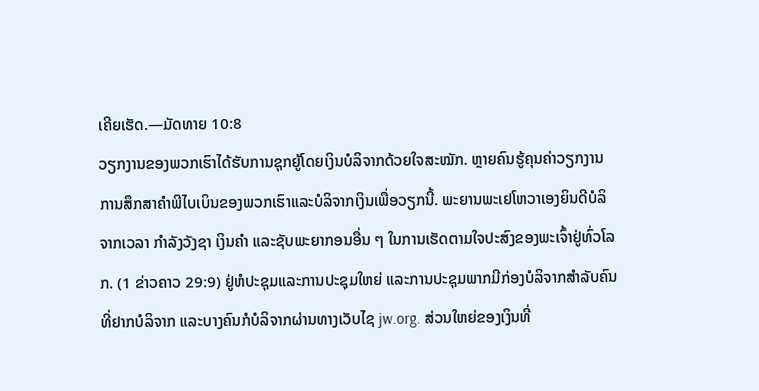ເຄີຍເຮັດ.—ມັດທາຍ 10:8
ວຽກງານຂອງພວກເຮົາໄດ້ຮັບການຊຸກຍູ້ໂດຍເງິນບໍລິຈາກດ້ວຍໃຈສະໝັກ. ຫຼາຍຄົນຮູ້ຄຸນຄ່າວຽກງານການສຶກສາຄຳພີໄບເບິນຂອງພວກເຮົາແລະບໍລິຈາກເງິນເພື່ອວຽກນີ້. ພະຍານພະເຢໂຫວາເອງຍິນດີບໍລິຈາກເວລາ ກຳລັງວັງຊາ ເງິນຄຳ ແລະຊັບພະຍາກອນອື່ນ ໆ ໃນການເຮັດຕາມໃຈປະສົງຂອງພະເຈົ້າຢູ່ທົ່ວໂລກ. (1 ຂ່າວຄາວ 29:9) ຢູ່ຫໍປະຊຸມແລະການປະຊຸມໃຫຍ່ ແລະການປະຊຸມພາກມີກ່ອງບໍລິຈາກສຳລັບຄົນທີ່ຢາກບໍລິຈາກ ແລະບາງຄົນກໍບໍລິຈາກຜ່ານທາງເວັບໄຊ jw.org. ສ່ວນໃຫຍ່ຂອງເງິນທີ່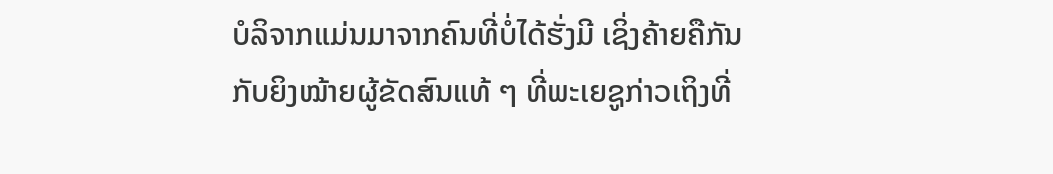ບໍລິຈາກແມ່ນມາຈາກຄົນທີ່ບໍ່ໄດ້ຮັ່ງມີ ເຊິ່ງຄ້າຍຄືກັນກັບຍິງໝ້າຍຜູ້ຂັດສົນແທ້ ໆ ທີ່ພະເຍຊູກ່າວເຖິງທີ່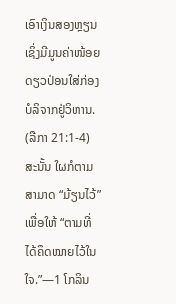ເອົາເງິນສອງຫຼຽນເຊິ່ງມີມູນຄ່າໜ້ອຍດຽວປ່ອນໃສ່ກ່ອງບໍລິຈາກຢູ່ວິຫານ. (ລືກາ 21:1-4) ສະນັ້ນ ໃຜກໍຕາມສາມາດ “ມ້ຽນໄວ້” ເພື່ອໃຫ້ “ຕາມທີ່ໄດ້ຄຶດໝາຍໄວ້ໃນໃຈ.”—1 ໂກລິນ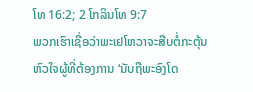ໂທ 16:2; 2 ໂກລິນໂທ 9:7
ພວກເຮົາເຊື່ອວ່າພະເຢໂຫວາຈະສືບຕໍ່ກະຕຸ້ນຫົວໃຈຜູ້ທີ່ຕ້ອງການ ‘ນັບຖືພະອົງໂດ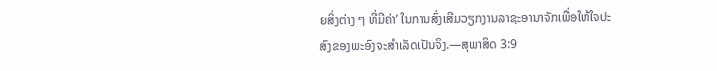ຍສິ່ງຕ່າງ ໆ ທີ່ມີຄ່າ’ ໃນການສົ່ງເສີມວຽກງານລາຊະອານາຈັກເພື່ອໃຫ້ໃຈປະສົງຂອງພະອົງຈະສຳເລັດເປັນຈິງ.—ສຸພາສິດ 3:9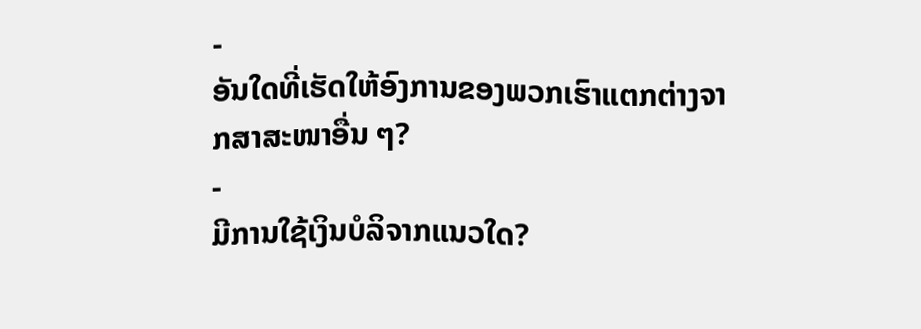-
ອັນໃດທີ່ເຮັດໃຫ້ອົງການຂອງພວກເຮົາແຕກຕ່າງຈາກສາສະໜາອື່ນ ໆ?
-
ມີການໃຊ້ເງິນບໍລິຈາກແນວໃດ?